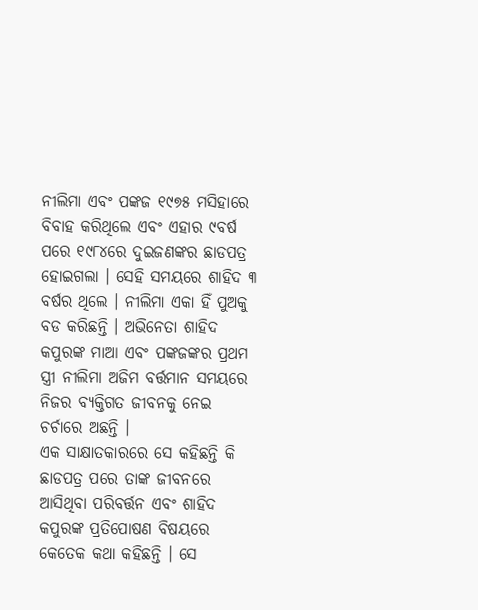ନୀଲିମା ଏବଂ ପଙ୍କଜ ୧୯୭୫ ମସିହାରେ ବିବାହ କରିଥିଲେ ଏବଂ ଏହାର ୯ବର୍ଷ ପରେ ୧୯୮୪ରେ ଦୁଇଜଣଙ୍କର ଛାଡପତ୍ର ହୋଇଗଲା । ସେହି ସମୟରେ ଶାହିଦ ୩ ବର୍ଷର ଥିଲେ । ନୀଲିମା ଏକା ହିଁ ପୁଅକୁ ବଡ କରିଛନ୍ତି । ଅଭିନେତା ଶାହିଦ କପୁରଙ୍କ ମାଆ ଏବଂ ପଙ୍କଜଙ୍କର ପ୍ରଥମ ସ୍ତ୍ରୀ ନୀଲିମା ଅଜିମ ବର୍ତ୍ତମାନ ସମୟରେ ନିଜର ବ୍ୟକ୍ତିଗତ ଜୀବନକୁ ନେଇ ଚର୍ଚାରେ ଅଛନ୍ତି ।
ଏକ ସାକ୍ଷାତକାରରେ ସେ କହିଛନ୍ତି କି ଛାଡପତ୍ର ପରେ ତାଙ୍କ ଜୀବନରେ ଆସିଥିବା ପରିବର୍ତ୍ତନ ଏବଂ ଶାହିଦ କପୁରଙ୍କ ପ୍ରତିପୋଷଣ ବିଷୟରେ କେତେକ କଥା କହିଛନ୍ତି । ସେ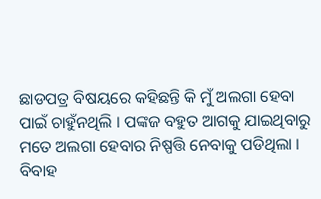ଛାଡପତ୍ର ବିଷୟରେ କହିଛନ୍ତି କି ମୁଁ ଅଲଗା ହେବା ପାଇଁ ଚାହୁଁନଥିଲି । ପଙ୍କଜ ବହୁତ ଆଗକୁ ଯାଇଥିବାରୁ ମତେ ଅଲଗା ହେବାର ନିଷ୍ପତ୍ତି ନେବାକୁ ପଡିଥିଲା ।
ବିବାହ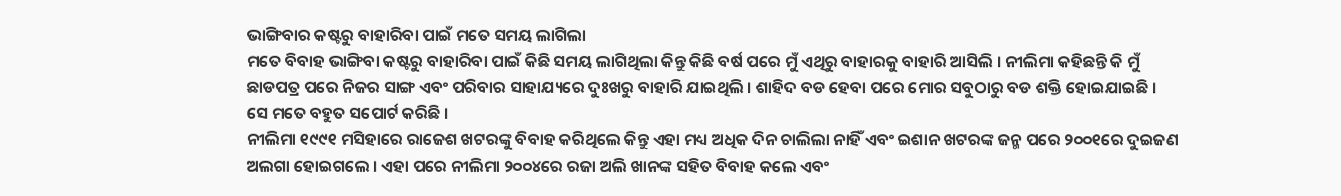ଭାଙ୍ଗିବାର କଷ୍ଟରୁ ବାହାରିବା ପାଇଁ ମତେ ସମୟ ଲାଗିଲା
ମତେ ବିବାହ ଭାଙ୍ଗିବା କଷ୍ଟରୁ ବାହାରିବା ପାଇଁ କିଛି ସମୟ ଲାଗିଥିଲା କିନ୍ତୁ କିଛି ବର୍ଷ ପରେ ମୁଁ ଏଥିରୁ ବାହାରକୁ ବାହାରି ଆସିଲି । ନୀଲିମା କହିଛନ୍ତି କି ମୁଁ ଛାଡପତ୍ର ପରେ ନିଜର ସାଙ୍ଗ ଏବଂ ପରିବାର ସାହାଯ୍ୟରେ ଦୁଃଖରୁ ବାହାରି ଯାଇଥିଲି । ଶାହିଦ ବଡ ହେବା ପରେ ମୋର ସବୁଠାରୁ ବଡ ଶକ୍ତି ହୋଇଯାଇଛି । ସେ ମତେ ବହୁତ ସପୋର୍ଟ କରିଛି ।
ନୀଲିମା ୧୯୯୧ ମସିହାରେ ରାଜେଶ ଖଟରଙ୍କୁ ବିବାହ କରିଥିଲେ କିନ୍ତୁ ଏହା ମଧ୍ୟ ଅଧିକ ଦିନ ଚାଲିଲା ନାହିଁ ଏବଂ ଇଶାନ ଖଟରଙ୍କ ଜନ୍ମ ପରେ ୨୦୦୧ରେ ଦୁଇଜଣ ଅଲଗା ହୋଇଗଲେ । ଏହା ପରେ ନୀଲିମା ୨୦୦୪ରେ ରଜା ଅଲି ଖାନଙ୍କ ସହିତ ବିବାହ କଲେ ଏବଂ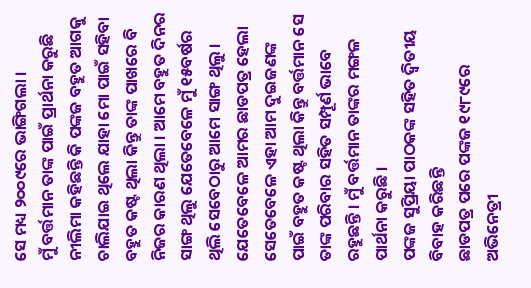ସେ ମଧ୍ୟ ୨୦୦୯ରେ ଭାଙ୍ଗିଗଲା ।
ମୁଁ ବର୍ତ୍ତମାନ ତାଙ୍କ ପାଇଁ ପ୍ରାର୍ଥନା କରୁଛି
ନୀଲିମା କହିଛନ୍ତି କି ପଙ୍କଜ ବହୁତ ଆଗକୁ ଚାଲିଯାଇ ଥିଲେ ଯାହା ମୋ ପାଇଁ ସହିବା ବହୁତ କଷ୍ଟ ଥିଲା କିନ୍ତୁ ତାଙ୍କ ପାଖରେ ବି ନିଜର କାରଣ ଥିଲା । ଆମେ ବହୁତ ଦିନର ସାଙ୍ଗ ଥିଲୁ ଯେତେବେଳେ ମୁଁ ୧୫ବର୍ଷର ଥିଲି ସେବେଠାରୁ ଆମେ ସାଙ୍ଗ ଥିଲୁ । ଯେତେବେଳେ ଆମର ଛାଡପତ୍ର ହେଲା ସେତେବେଳେ ଏହା ଆମ ଦୁଇଜଣଙ୍କ ପାଇଁ ବହୁତ କଷ୍ଟ ଥିଲା କିନ୍ତୁ ବର୍ତ୍ତମାନ ସେ ତାଙ୍କ ପରିବାର ସହିତ ସମ୍ପୂର୍ଣ ଭାବେ ରହୁଛନ୍ତି । ମୁଁ ବର୍ତ୍ତମାନ ତାଙ୍କର ମଙ୍ଗଳ ପାର୍ଥନା କରୁଛି ।
ପଙ୍କଜ ସୁପ୍ରିୟା ପାଠକଙ୍କ ସହିତ ଦ୍ଵିତୀୟ ବିବାହ କରିଛନ୍ତି
ଛାଡପତ୍ର ପରେ ପଙ୍କଜ ୧୯୮୯ରେ ଅଭିନେତ୍ରୀ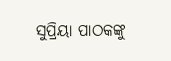ସୁପ୍ରିୟା ପାଠକଙ୍କୁ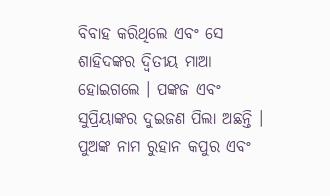ବିବାହ କରିଥିଲେ ଏବଂ ସେ ଶାହିଦଙ୍କର ଦ୍ଵିତୀୟ ମାଆ ହୋଇଗଲେ । ପଙ୍କଜ ଏବଂ ସୁପ୍ରିୟାଙ୍କର ଦୁଇଜଣ ପିଲା ଅଛନ୍ତି । ପୁଅଙ୍କ ନାମ ରୁହାନ କପୁର ଏବଂ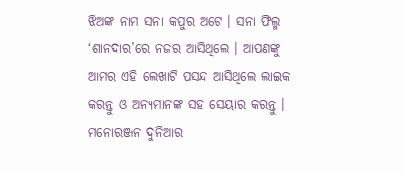ଝିଅଙ୍କ ନାମ ସନା କପୁର ଅଟେ । ସନା ଫିଲ୍ମ ‘ଶାନଦାର’ରେ ନଜର ଆସିଥିଲେ । ଆପଣଙ୍କୁ ଆମର ଏହି ଲେଖାଟି ପସନ୍ଦ ଆସିଥିଲେ ଲାଇକ କରନ୍ତୁ ଓ ଅନ୍ୟମାନଙ୍କ ସହ ସେୟାର କରନ୍ତୁ । ମନୋରଞ୍ଜନ ଦୁନିଆର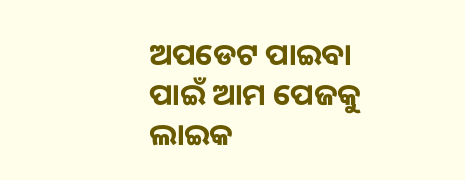ଅପଡେଟ ପାଇବା ପାଇଁ ଆମ ପେଜକୁ ଲାଇକ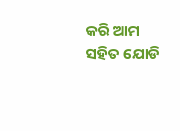କରି ଆମ ସହିତ ଯୋଡି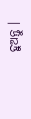ହୁଅନ୍ତୁ ।